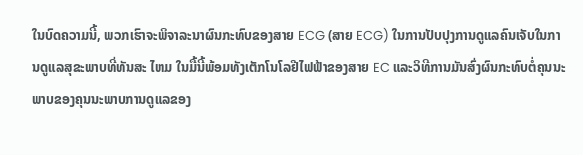ໃນບົດຄວາມນີ້, ພວກເຮົາຈະພິຈາລະນາຜົນກະທົບຂອງສາຍ ECG (ສາຍ ECG) ໃນການປັບປຸງການດູແລຄົນເຈັບໃນການດູແລສຸຂະພາບທີ່ທັນສະ ໄຫມ ໃນມື້ນີ້ພ້ອມທັງເຕັກໂນໂລຢີໄຟຟ້າຂອງສາຍ EC ແລະວິທີການມັນສົ່ງຜົນກະທົບຕໍ່ຄຸນນະພາບຂອງຄຸນນະພາບການດູແລຂອງ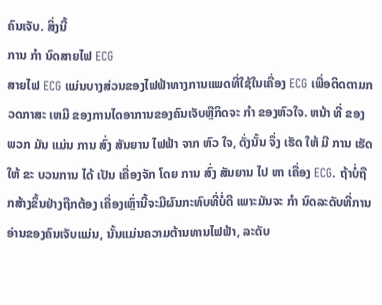ຄົນເຈັບ. ສິ່ງນີ້
ການ ກໍາ ນົດສາຍໄຟ ECG
ສາຍໄຟ ECG ແມ່ນບາງສ່ວນຂອງໄຟຟ້າທາງການແພດທີ່ໃຊ້ໃນເຄື່ອງ ECG ເພື່ອຕິດຕາມກວດກາສະ ເຫມີ ຂອງການໄດອາການຂອງຄົນເຈັບຫຼືກິດຈະ ກໍາ ຂອງຫົວໃຈ. ຫນ້າ ທີ່ ຂອງ ພວກ ມັນ ແມ່ນ ການ ສົ່ງ ສັນຍານ ໄຟຟ້າ ຈາກ ຫົວ ໃຈ, ດັ່ງນັ້ນ ຈຶ່ງ ເຮັດ ໃຫ້ ມີ ການ ເຮັດ ໃຫ້ ຂະ ບວນການ ໄດ້ ເປັນ ເຄື່ອງຈັກ ໂດຍ ການ ສົ່ງ ສັນຍານ ໄປ ຫາ ເຄື່ອງ ECG. ຖ້າບໍ່ຖືກສ້າງຂຶ້ນຢ່າງຖືກຕ້ອງ ເຄື່ອງເຫຼົ່ານີ້ຈະມີຜົນກະທົບທີ່ບໍ່ດີ ເພາະມັນຈະ ກໍາ ນົດລະດັບທີ່ການອ່ານຂອງຄົນເຈັບແມ່ນ, ນັ້ນແມ່ນຄວາມຕ້ານທານໄຟຟ້າ, ລະດັບ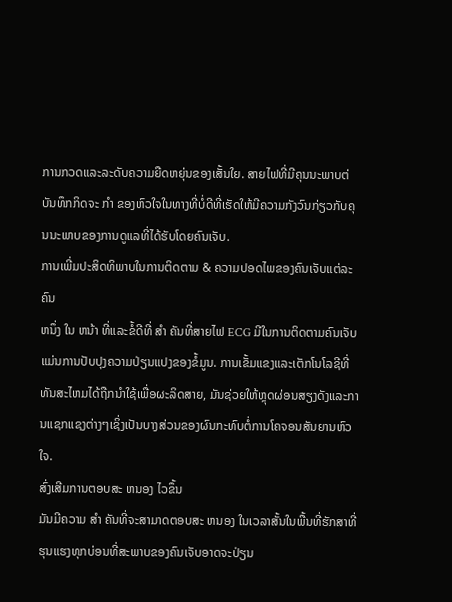ການກວດແລະລະດັບຄວາມຍືດຫຍຸ່ນຂອງເສັ້ນໃຍ. ສາຍໄຟທີ່ມີຄຸນນະພາບຕ່ ບັນທຶກກິດຈະ ກໍາ ຂອງຫົວໃຈໃນທາງທີ່ບໍ່ດີທີ່ເຮັດໃຫ້ມີຄວາມກັງວົນກ່ຽວກັບຄຸນນະພາບຂອງການດູແລທີ່ໄດ້ຮັບໂດຍຄົນເຈັບ.
ການເພີ່ມປະສິດທິພາບໃນການຕິດຕາມ & ຄວາມປອດໄພຂອງຄົນເຈັບແຕ່ລະຄົນ
ຫນຶ່ງ ໃນ ຫນ້າ ທີ່ແລະຂໍ້ດີທີ່ ສໍາ ຄັນທີ່ສາຍໄຟ ECG ມີໃນການຕິດຕາມຄົນເຈັບແມ່ນການປັບປຸງຄວາມປ່ຽນແປງຂອງຂໍ້ມູນ. ການເຂັ້ມແຂງແລະເຕັກໂນໂລຊີທີ່ທັນສະໄຫມໄດ້ຖືກນໍາໃຊ້ເພື່ອຜະລິດສາຍ, ມັນຊ່ວຍໃຫ້ຫຼຸດຜ່ອນສຽງດັງແລະການແຊກແຊງຕ່າງໆເຊິ່ງເປັນບາງສ່ວນຂອງຜົນກະທົບຕໍ່ການໂຄຈອນສັນຍານຫົວໃຈ.
ສົ່ງເສີມການຕອບສະ ຫນອງ ໄວຂຶ້ນ
ມັນມີຄວາມ ສໍາ ຄັນທີ່ຈະສາມາດຕອບສະ ຫນອງ ໃນເວລາສັ້ນໃນພື້ນທີ່ຮັກສາທີ່ຮຸນແຮງທຸກບ່ອນທີ່ສະພາບຂອງຄົນເຈັບອາດຈະປ່ຽນ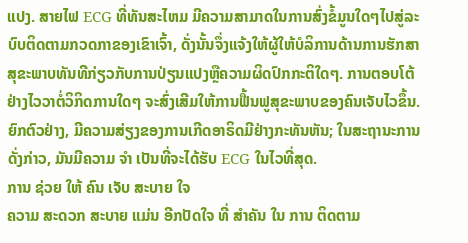ແປງ. ສາຍໄຟ ECG ທີ່ທັນສະໄຫມ ມີຄວາມສາມາດໃນການສົ່ງຂໍ້ມູນໃດໆໄປສູ່ລະບົບຕິດຕາມກວດກາຂອງເຂົາເຈົ້າ, ດັ່ງນັ້ນຈຶ່ງແຈ້ງໃຫ້ຜູ້ໃຫ້ບໍລິການດ້ານການຮັກສາສຸຂະພາບທັນທີກ່ຽວກັບການປ່ຽນແປງຫຼືຄວາມຜິດປົກກະຕິໃດໆ. ການຕອບໂຕ້ຢ່າງໄວວາຕໍ່ວິກິດການໃດໆ ຈະສົ່ງເສີມໃຫ້ການຟື້ນຟູສຸຂະພາບຂອງຄົນເຈັບໄວຂຶ້ນ. ຍົກຕົວຢ່າງ, ມີຄວາມສ່ຽງຂອງການເກີດອາຣິດມີຢ່າງກະທັນຫັນ; ໃນສະຖານະການດັ່ງກ່າວ, ມັນມີຄວາມ ຈໍາ ເປັນທີ່ຈະໄດ້ຮັບ ECG ໃນໄວທີ່ສຸດ.
ການ ຊ່ວຍ ໃຫ້ ຄົນ ເຈັບ ສະບາຍ ໃຈ
ຄວາມ ສະດວກ ສະບາຍ ແມ່ນ ອີກປັດໃຈ ທີ່ ສໍາຄັນ ໃນ ການ ຕິດຕາມ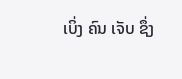ເບິ່ງ ຄົນ ເຈັບ ຊຶ່ງ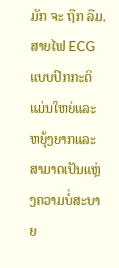ມັກ ຈະ ຖືກ ລືມ. ສາຍໄຟ ECG ແບບປົກກະຕິແມ່ນໃຫຍ່ແລະຫຍຸ້ງຍາກແລະສາມາດເປັນແຫຼ່ງຄວາມບໍ່ສະບາຍ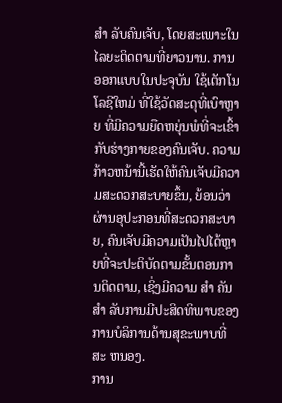ສໍາ ລັບຄົນເຈັບ, ໂດຍສະເພາະໃນໄລຍະຕິດຕາມທີ່ຍາວນານ. ການອອກແບບໃນປະຈຸບັນ ໃຊ້ເຕັກໂນໂລຊີໃຫມ່ ທີ່ໃຊ້ວັດສະດຸທີ່ເບົາຫຼາຍ ທີ່ມີຄວາມຍືດຫຍຸ່ນພໍທີ່ຈະເຂົ້າກັບຮ່າງກາຍຂອງຄົນເຈັບ. ຄວາມກ້າວຫນ້ານີ້ເຮັດໃຫ້ຄົນເຈັບມີຄວາມສະດວກສະບາຍຂຶ້ນ, ຍ້ອນວ່າຜ່ານອຸປະກອນທີ່ສະດວກສະບາຍ, ຄົນເຈັບມີຄວາມເປັນໄປໄດ້ຫຼາຍທີ່ຈະປະຕິບັດຕາມຂັ້ນຕອນການຕິດຕາມ, ເຊິ່ງມີຄວາມ ສໍາ ຄັນ ສໍາ ລັບການມີປະສິດທິພາບຂອງການບໍລິການດ້ານສຸຂະພາບທີ່ສະ ຫນອງ.
ການ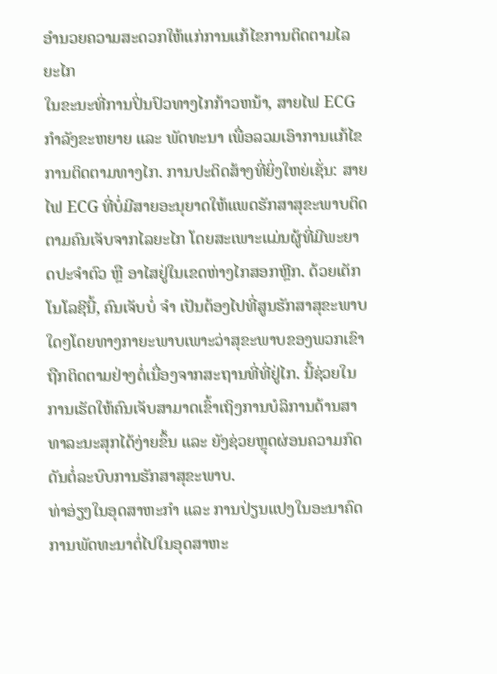ອໍານວຍຄວາມສະດວກໃຫ້ແກ່ການແກ້ໄຂການຕິດຕາມໄລຍະໄກ
ໃນຂະນະທີ່ການປິ່ນປົວທາງໄກກ້າວຫນ້າ, ສາຍໄຟ ECG ກໍາລັງຂະຫຍາຍ ແລະ ພັດທະນາ ເພື່ອລວມເອົາການແກ້ໄຂການຕິດຕາມທາງໄກ. ການປະດິດສ້າງທີ່ຍິ່ງໃຫຍ່ເຊັ່ນ: ສາຍໄຟ ECG ທີ່ບໍ່ມີສາຍອະນຸຍາດໃຫ້ແພດຮັກສາສຸຂະພາບຕິດຕາມຄົນເຈັບຈາກໄລຍະໄກ ໂດຍສະເພາະແມ່ນຜູ້ທີ່ມີພະຍາດປະຈໍາຕົວ ຫຼື ອາໄສຢູ່ໃນເຂດຫ່າງໄກສອກຫຼີກ. ດ້ວຍເຕັກໂນໂລຊີນີ້, ຄົນເຈັບບໍ່ ຈໍາ ເປັນຕ້ອງໄປທີ່ສູນຮັກສາສຸຂະພາບໃດໆໂດຍທາງກາຍະພາບເພາະວ່າສຸຂະພາບຂອງພວກເຂົາຖືກຕິດຕາມຢ່າງຕໍ່ເນື່ອງຈາກສະຖານທີ່ທີ່ຢູ່ໄກ. ນີ້ຊ່ວຍໃນການເຮັດໃຫ້ຄົນເຈັບສາມາດເຂົ້າເຖິງການບໍລິການດ້ານສາທາລະນະສຸກໄດ້ງ່າຍຂຶ້ນ ແລະ ຍັງຊ່ວຍຫຼຸດຜ່ອນຄວາມກົດດັນຕໍ່ລະບົບການຮັກສາສຸຂະພາບ.
ທ່າອ່ຽງໃນອຸດສາຫະກໍາ ແລະ ການປ່ຽນແປງໃນອະນາຄົດ
ການພັດທະນາຕໍ່ໄປໃນອຸດສາຫະ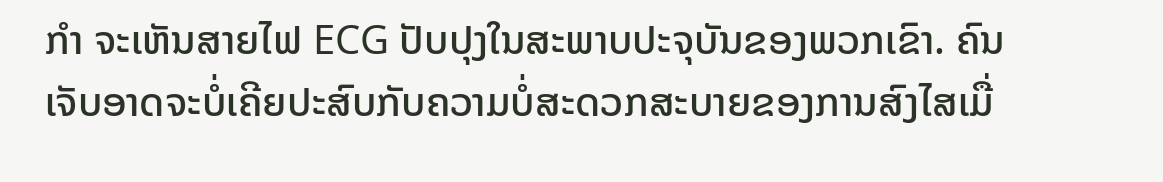ກໍາ ຈະເຫັນສາຍໄຟ ECG ປັບປຸງໃນສະພາບປະຈຸບັນຂອງພວກເຂົາ. ຄົນເຈັບອາດຈະບໍ່ເຄີຍປະສົບກັບຄວາມບໍ່ສະດວກສະບາຍຂອງການສົງໄສເມື່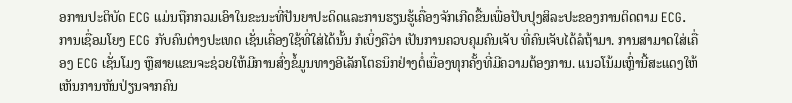ອການປະຕິບັດ ECG ແມ່ນຖືກກວມເອົາໃນຂະນະທີ່ປັນຍາປະດິດແລະການຮຽນຮູ້ເຄື່ອງຈັກເກີດຂື້ນເພື່ອປັບປຸງສິລະປະຂອງການຕິດຕາມ ECG. ການເຊື່ອມໂຍງ ECG ກັບຄົນຕ່າງປະເທດ ເຊັ່ນເຄື່ອງໃຊ້ທີ່ໃສ່ໄດ້ນັ້ນ ກໍເບິ່ງຄືວ່າ ເປັນການຄວບຄຸມຄົນເຈັບ ທີ່ຄົນເຈັບໄດ້ລໍຖ້າມາ. ການສາມາດໃສ່ເຄື່ອງ ECG ເຊັ່ນໂມງ ຫຼືສາຍແຂນຈະຊ່ວຍໃຫ້ມີການສົ່ງຂໍ້ມູນທາງອີເລັກໂຕຣນິກຢ່າງຕໍ່ເນື່ອງທຸກຄັ້ງທີ່ມີຄວາມຕ້ອງການ. ແນວໂນ້ມເຫຼົ່ານີ້ສະແດງໃຫ້ເຫັນການຫັນປ່ຽນຈາກຄົນ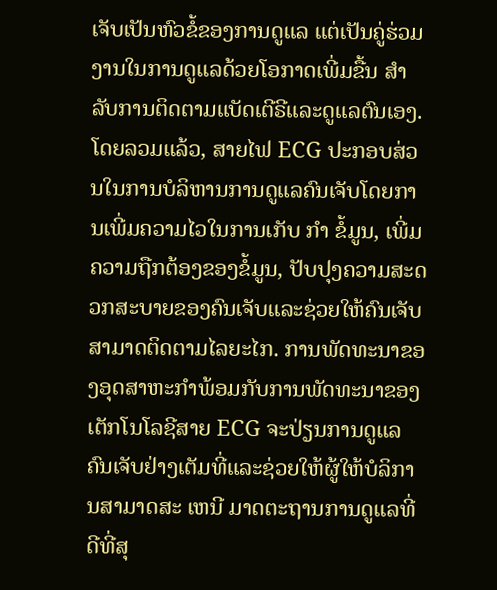ເຈັບເປັນຫົວຂໍ້ຂອງການດູແລ ແຕ່ເປັນຄູ່ຮ່ວມງານໃນການດູແລດ້ວຍໂອກາດເພີ່ມຂື້ນ ສໍາ ລັບການຕິດຕາມແບັດເຕີຣີແລະດູແລຕົນເອງ. ໂດຍລວມແລ້ວ, ສາຍໄຟ ECG ປະກອບສ່ວນໃນການບໍລິຫານການດູແລຄົນເຈັບໂດຍການເພີ່ມຄວາມໄວໃນການເກັບ ກໍາ ຂໍ້ມູນ, ເພີ່ມຄວາມຖືກຕ້ອງຂອງຂໍ້ມູນ, ປັບປຸງຄວາມສະດວກສະບາຍຂອງຄົນເຈັບແລະຊ່ວຍໃຫ້ຄົນເຈັບສາມາດຕິດຕາມໄລຍະໄກ. ການພັດທະນາຂອງອຸດສາຫະກໍາພ້ອມກັບການພັດທະນາຂອງເຕັກໂນໂລຊີສາຍ ECG ຈະປ່ຽນການດູແລຄົນເຈັບຢ່າງເຕັມທີ່ແລະຊ່ວຍໃຫ້ຜູ້ໃຫ້ບໍລິການສາມາດສະ ເຫນີ ມາດຕະຖານການດູແລທີ່ດີທີ່ສຸ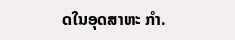ດໃນອຸດສາຫະ ກໍາ.